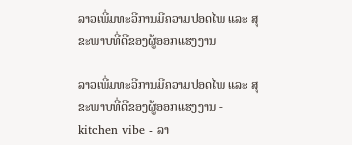ລາວເພີ່ມທະວີການມີຄວາມປອດໄພ ແລະ ສຸຂະພາບທີ່ດີຂອງຜູ້ອອກແຮງງານ

ລາວເພີ່ມທະວີການມີຄວາມປອດໄພ ແລະ ສຸຂະພາບທີ່ດີຂອງຜູ້ອອກແຮງງານ - kitchen vibe - ລາ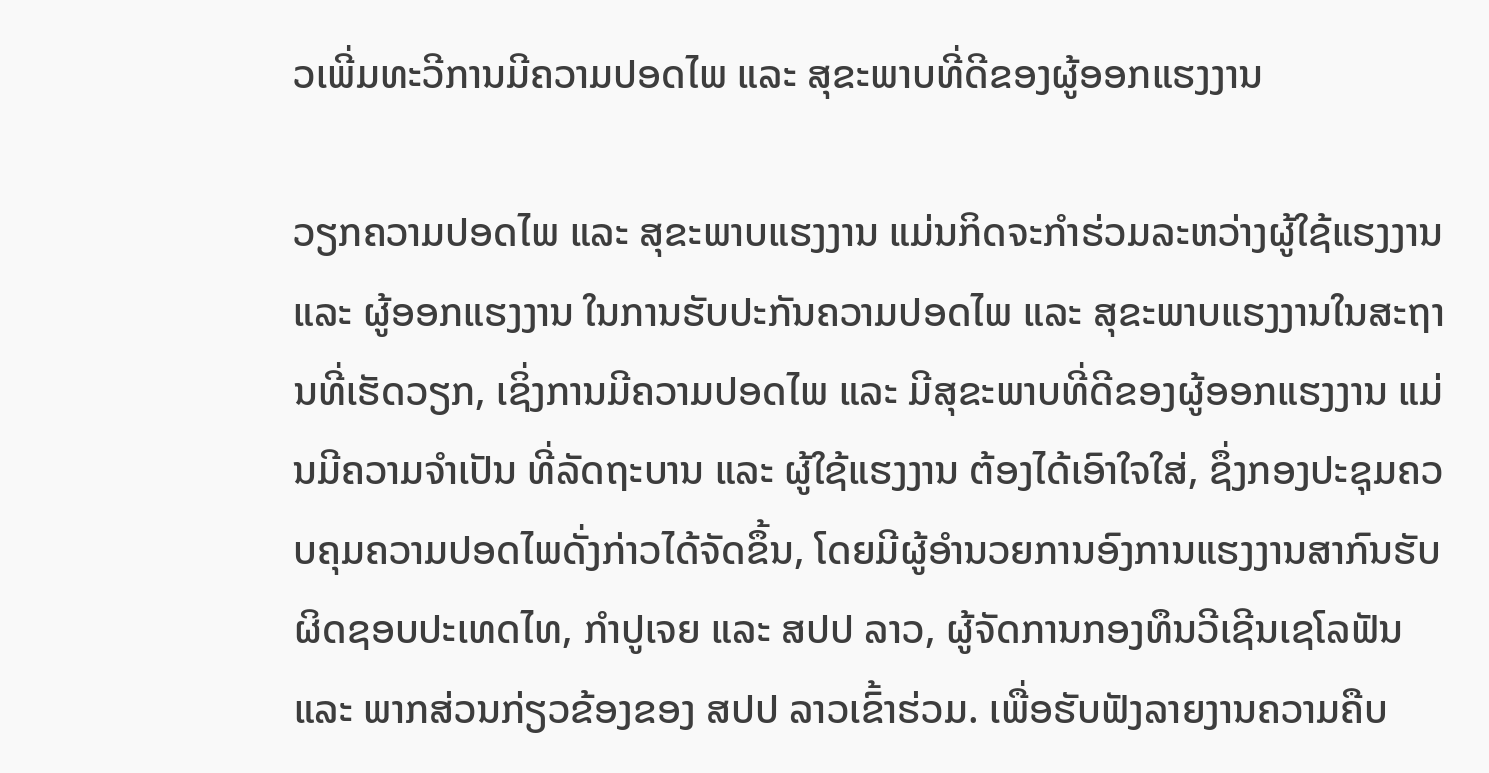ວເພີ່ມທະວີການມີຄວາມປອດໄພ ແລະ ສຸຂະພາບທີ່ດີຂອງຜູ້ອອກແຮງງານ

ວຽກຄວາມປອດໄພ ແລະ ສຸຂະພາບແຮງງານ ແມ່ນກິດຈະກຳຮ່ວມລະຫວ່າງຜູ້ໃຊ້ແຮງງານ ແລະ ຜູ້ອອກແຮງງານ ໃນການຮັບປະກັນຄວາມປອດໄພ ແລະ ສຸຂະພາບແຮງງານໃນສະຖານທີ່ເຮັດວຽກ, ເຊິ່ງການມີຄວາມປອດໄພ ແລະ ມີສຸຂະພາບທີ່ດີຂອງຜູ້ອອກແຮງງານ ແມ່ນມີຄວາມຈຳເປັນ ທີ່ລັດຖະບານ ແລະ ຜູ້ໃຊ້ແຮງງານ ຕ້ອງໄດ້ເອົາໃຈໃສ່, ຊຶ່ງກອງປະຊຸມຄວບຄຸມຄວາມປອດໄພດັ່ງກ່າວໄດ້ຈັດຂຶ້ນ, ໂດຍມີຜູ້ອຳນວຍການອົງການແຮງງານສາກົນຮັບຜິດຊອບປະເທດໄທ, ກຳປູເຈຍ ແລະ ສປປ ລາວ, ຜູ້ຈັດການກອງທຶນວີເຊີນເຊໂລຟັນ ແລະ ພາກສ່ວນກ່ຽວຂ້ອງຂອງ ສປປ ລາວເຂົ້າຮ່ວມ. ເພື່ອຮັບຟັງລາຍງານຄວາມຄືບ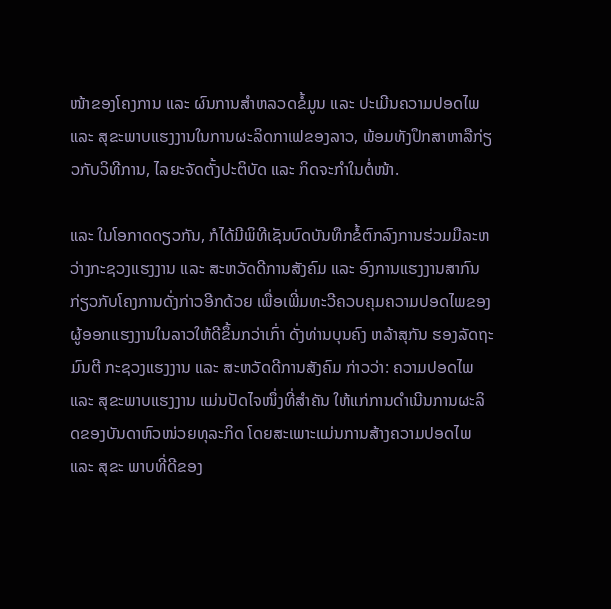ໜ້າຂອງໂຄງການ ແລະ ຜົນການສຳຫລວດຂໍ້ມູນ ແລະ ປະເມີນຄວາມປອດໄພ ແລະ ສຸຂະພາບແຮງງານໃນການຜະລິດກາເຟຂອງລາວ, ພ້ອມທັງປຶກສາຫາລືກ່ຽວກັບວິທີການ, ໄລຍະຈັດຕັ້ງປະຕິບັດ ແລະ ກິດຈະກຳໃນຕໍ່ໜ້າ.

ແລະ ໃນໂອກາດດຽວກັນ, ກໍໄດ້ມີພິທີເຊັນບົດບັນທຶກຂໍ້ຕົກລົງການຮ່ວມມືລະຫວ່າງກະຊວງແຮງງານ ແລະ ສະຫວັດດີການສັງຄົມ ແລະ ອົງການແຮງງານສາກົນກ່ຽວກັບໂຄງການດັ່ງກ່າວອີກດ້ວຍ ເພື່ອເພີ່ມທະວີຄວບຄຸມຄວາມປອດໄພຂອງຜູ້ອອກແຮງງານໃນລາວໃຫ້ດີຂຶ້ນກວ່າເກົ່າ ດັ່ງທ່ານບຸນຄົງ ຫລ້າສຸກັນ ຮອງລັດຖະມົນຕີ ກະຊວງແຮງງານ ແລະ ສະຫວັດດີການສັງຄົມ ກ່າວວ່າ: ຄວາມປອດໄພ ແລະ ສຸຂະພາບແຮງງານ ແມ່ນປັດໄຈໜຶ່ງທີ່ສຳຄັນ ໃຫ້ແກ່ການດຳເນີນການຜະລິດຂອງບັນດາຫົວໜ່ວຍທຸລະກິດ ໂດຍສະເພາະແມ່ນການສ້າງຄວາມປອດໄພ ແລະ ສຸຂະ ພາບທີ່ດີຂອງ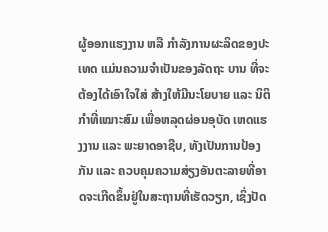ຜູ້ອອກແຮງງານ ຫລື ກຳລັງການຜະລິດຂອງປະເທດ ແມ່ນຄວາມຈຳເປັນຂອງລັດຖະ ບານ ທີ່ຈະຕ້ອງໄດ້ເອົາໃຈໃສ່ ສ້າງໃຫ້ມີນະໂຍບາຍ ແລະ ນິຕິກຳທີ່ເໝາະສົມ ເພື່ອຫລຸດຜ່ອນອຸບັດ ເຫດແຮງງານ ແລະ ພະຍາດອາຊີບ, ທັງເປັນການປ້ອງກັນ ແລະ ຄວບຄຸມຄວາມສ່ຽງອັນຕະລາຍທີ່ອາດຈະເກີດຂຶ້ນຢູ່ໃນສະຖານທີ່ເຮັດວຽກ, ເຊິ່ງປັດ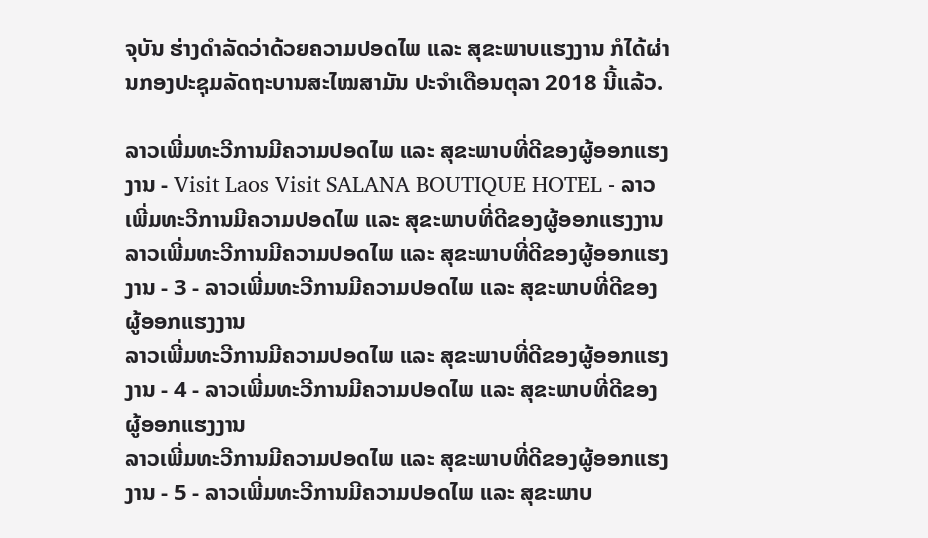ຈຸບັນ ຮ່າງດຳລັດວ່າດ້ວຍຄວາມປອດໄພ ແລະ ສຸຂະພາບແຮງງານ ກໍໄດ້ຜ່ານກອງປະຊຸມລັດຖະບານສະໄໝສາມັນ ປະຈຳເດືອນຕຸລາ 2018 ນີ້ແລ້ວ.

ລາວເພີ່ມທະວີການມີຄວາມປອດໄພ ແລະ ສຸຂະພາບທີ່ດີຂອງຜູ້ອອກແຮງງານ - Visit Laos Visit SALANA BOUTIQUE HOTEL - ລາວເພີ່ມທະວີການມີຄວາມປອດໄພ ແລະ ສຸຂະພາບທີ່ດີຂອງຜູ້ອອກແຮງງານ
ລາວເພີ່ມທະວີການມີຄວາມປອດໄພ ແລະ ສຸຂະພາບທີ່ດີຂອງຜູ້ອອກແຮງງານ - 3 - ລາວເພີ່ມທະວີການມີຄວາມປອດໄພ ແລະ ສຸຂະພາບທີ່ດີຂອງຜູ້ອອກແຮງງານ
ລາວເພີ່ມທະວີການມີຄວາມປອດໄພ ແລະ ສຸຂະພາບທີ່ດີຂອງຜູ້ອອກແຮງງານ - 4 - ລາວເພີ່ມທະວີການມີຄວາມປອດໄພ ແລະ ສຸຂະພາບທີ່ດີຂອງຜູ້ອອກແຮງງານ
ລາວເພີ່ມທະວີການມີຄວາມປອດໄພ ແລະ ສຸຂະພາບທີ່ດີຂອງຜູ້ອອກແຮງງານ - 5 - ລາວເພີ່ມທະວີການມີຄວາມປອດໄພ ແລະ ສຸຂະພາບ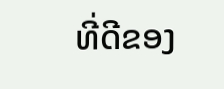ທີ່ດີຂອງ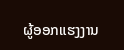ຜູ້ອອກແຮງງານ